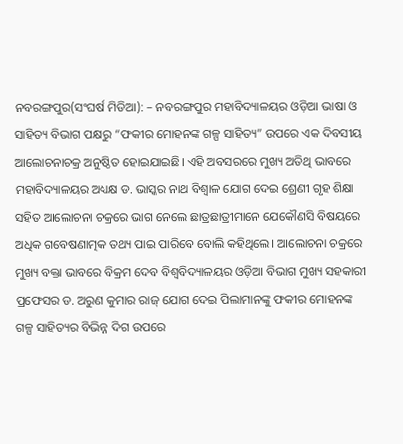ନବରଙ୍ଗପୁର(ସଂଘର୍ଷ ମିଡିଆ): – ନବରଙ୍ଗପୁର ମହାବିଦ୍ୟାଳୟର ଓଡ଼ିଆ ଭାଷା ଓ ସାହିତ୍ୟ ବିଭାଗ ପକ୍ଷରୁ “ଫକୀର ମୋହନଙ୍କ ଗଳ୍ପ ସାହିତ୍ୟ” ଉପରେ ଏକ ଦିବସୀୟ ଆଲୋଚନାଚକ୍ର ଅନୁଷ୍ଠିତ ହୋଇଯାଇଛି। ଏହି ଅବସରରେ ମୁଖ୍ୟ ଅତିଥି ଭାବରେ ମହାବିଦ୍ୟାଳୟର ଅଧ୍ୟକ୍ଷ ଡ. ଭାସ୍କର ନାଥ ବିଶ୍ଵାଳ ଯୋଗ ଦେଇ ଶ୍ରେଣୀ ଗୃହ ଶିକ୍ଷା ସହିତ ଆଲୋଚନା ଚକ୍ରରେ ଭାଗ ନେଲେ ଛାତ୍ରଛାତ୍ରୀମାନେ ଯେକୌଣସି ବିଷୟରେ ଅଧିକ ଗବେଷଣାତ୍ମକ ତଥ୍ୟ ପାଇ ପାରିବେ ବୋଲି କହିଥିଲେ। ଆଲୋଚନା ଚକ୍ରରେ ମୁଖ୍ୟ ବକ୍ତା ଭାବରେ ବିକ୍ରମ ଦେବ ବିଶ୍ଵବିଦ୍ୟାଳୟର ଓଡ଼ିଆ ବିଭାଗ ମୁଖ୍ୟ ସହକାରୀ ପ୍ରଫେସର ଡ. ଅରୁଣ କୁମାର ରାଜ୍ ଯୋଗ ଦେଇ ପିଲାମାନଙ୍କୁ ଫକୀର ମୋହନଙ୍କ ଗଳ୍ପ ସାହିତ୍ୟର ବିଭିନ୍ନ ଦିଗ ଉପରେ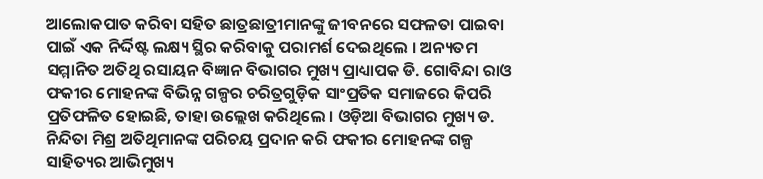ଆଲୋକପାତ କରିବା ସହିତ ଛାତ୍ରଛାତ୍ରୀମାନଙ୍କୁ ଜୀବନରେ ସଫଳତା ପାଇବା ପାଇଁ ଏକ ନିର୍ଦ୍ଦିଷ୍ଟ ଲକ୍ଷ୍ୟ ସ୍ଥିର କରିବାକୁ ପରାମର୍ଶ ଦେଇଥିଲେ । ଅନ୍ୟତମ ସମ୍ମାନିତ ଅତିଥି ରସାୟନ ବିଜ୍ଞାନ ବିଭାଗର ମୁଖ୍ୟ ପ୍ରାଧ୍ୟାପକ ଡି. ଗୋବିନ୍ଦା ରାଓ ଫକୀର ମୋହନଙ୍କ ବିଭିନ୍ନ ଗଳ୍ପର ଚରିତ୍ରଗୁଡ଼ିକ ସାଂପ୍ରତିକ ସମାଜରେ କିପରି ପ୍ରତିଫଳିତ ହୋଇଛି, ତାହା ଉଲ୍ଲେଖ କରିଥିଲେ । ଓଡ଼ିଆ ବିଭାଗର ମୁଖ୍ୟ ଡ. ନିନ୍ଦିତା ମିଶ୍ର ଅତିଥିମାନଙ୍କ ପରିଚୟ ପ୍ରଦାନ କରି ଫକୀର ମୋହନଙ୍କ ଗଳ୍ପ ସାହିତ୍ୟର ଆଭିମୁଖ୍ୟ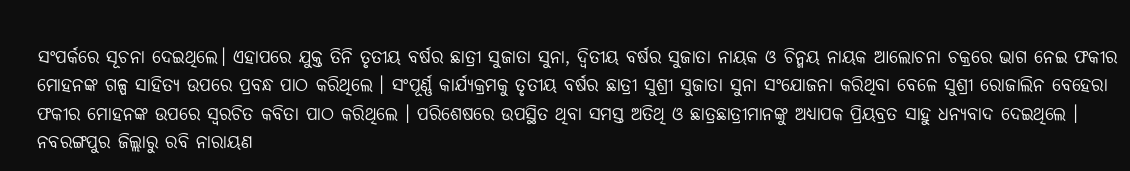ସଂପର୍କରେ ସୂଚନା ଦେଇଥିଲେ। ଏହାପରେ ଯୁକ୍ତ ତିନି ତୃତୀୟ ବର୍ଷର ଛାତ୍ରୀ ସୁଜାତା ସୁନା, ଦ୍ଵିତୀୟ ବର୍ଷର ସୁଜାତା ନାୟକ ଓ ଚିନ୍ମୟ ନାୟକ ଆଲୋଚନା ଚକ୍ରରେ ଭାଗ ନେଇ ଫକୀର ମୋହନଙ୍କ ଗଳ୍ପ ସାହିତ୍ୟ ଉପରେ ପ୍ରବନ୍ଧ ପାଠ କରିଥିଲେ । ସଂପୂର୍ଣ୍ଣ କାର୍ଯ୍ୟକ୍ରମକୁ ତୃତୀୟ ବର୍ଷର ଛାତ୍ରୀ ସୁଶ୍ରୀ ସୁଜାତା ସୁନା ସଂଯୋଜନା କରିଥିବା ବେଳେ ସୁଶ୍ରୀ ରୋଜାଲିନ ବେହେରା ଫକୀର ମୋହନଙ୍କ ଉପରେ ସ୍ବରଚିତ କବିତା ପାଠ କରିଥିଲେ । ପରିଶେଷରେ ଉପସ୍ଥିତ ଥିବା ସମସ୍ତ ଅତିଥି ଓ ଛାତ୍ରଛାତ୍ରୀମାନଙ୍କୁ ଅଧ୍ୟାପକ ପ୍ରିୟବ୍ରତ ସାହୁ ଧନ୍ୟବାଦ ଦେଇଥିଲେ । ନବରଙ୍ଗପୁର ଜିଲ୍ଲାରୁ ରବି ନାରାୟଣ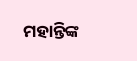ମହାନ୍ତିଙ୍କ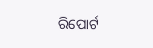ରିପୋର୍ଟ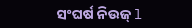ସଂଘର୍ଷ ନିଉଜ୍ l